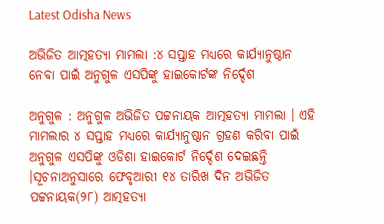Latest Odisha News

ଅଭିଜିତ ଆତ୍ମହତ୍ୟା ମାମଲା :୪ ସପ୍ତାହ ମଧ୍ୟରେ କାର୍ଯ୍ୟାନୁଷ୍ଠାନ ନେବା ପାଇଁ ଅନୁଗୁଳ ଏସପିଙ୍କୁ ହାଇକୋର୍ଟଙ୍କ ନିର୍ଦ୍ଦେଶ

ଅନୁଗୁଳ : ଅନୁଗୁଳ ଅଭିଜିତ ପଟ୍ଟନାୟକ ଆତ୍ମହତ୍ୟା ମାମଲା । ଏହି ମାମଲାର ୪ ସପ୍ତାହ ମଧ୍ୟରେ କାର୍ଯ୍ୟାନୁଷ୍ଠାନ ଗ୍ରହଣ କରିବା ପାଇଁ ଅନୁଗୁଳ ଏସପିଙ୍କୁ ଓଡିଶା ହାଇକୋର୍ଟ ନିର୍ଦ୍ଦେଶ ଦେଇଛନ୍ତି ।ସୂଚନାଅନୁସାରେ ଫେବୃଆରୀ ୧୪ ତାରିଖ ଦିନ ଅଭିଜିତ ପଟ୍ଟନାୟକ(୨୮) ଆତ୍ମହତ୍ୟା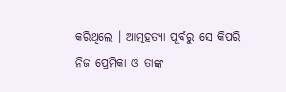କରିଥିଲେ । ଆତ୍ମହତ୍ୟା ପୂର୍ବରୁ ସେ କିପରି ନିଜ ପ୍ରେମିକା ଓ ତାଙ୍କ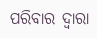ପରିବାର ଦ୍ୱାରା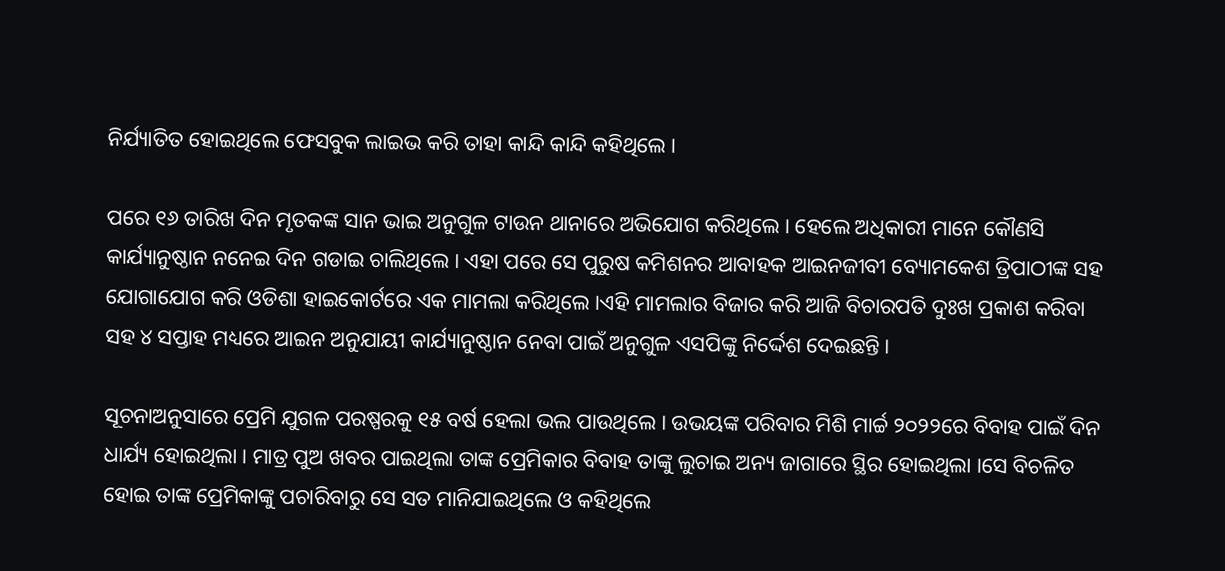ନିର୍ଯ୍ୟାତିତ ହୋଇଥିଲେ ଫେସବୁକ ଲାଇଭ କରି ତାହା କାନ୍ଦି କାନ୍ଦି କହିଥିଲେ ।

ପରେ ୧୬ ତାରିଖ ଦିନ ମୃତକଙ୍କ ସାନ ଭାଇ ଅନୁଗୁଳ ଟାଉନ ଥାନାରେ ଅଭିଯୋଗ କରିଥିଲେ । ହେଲେ ଅଧିକାରୀ ମାନେ କୌଣସି କାର୍ଯ୍ୟାନୁଷ୍ଠାନ ନନେଇ ଦିନ ଗଡାଇ ଚାଲିଥିଲେ । ଏହା ପରେ ସେ ପୁରୁଷ କମିଶନର ଆବାହକ ଆଇନଜୀବୀ ବ୍ୟୋମକେଶ ତ୍ରିପାଠୀଙ୍କ ସହ ଯୋଗାଯୋଗ କରି ଓଡିଶା ହାଇକୋର୍ଟରେ ଏକ ମାମଲା କରିଥିଲେ ।ଏହି ମାମଲାର ବିଜାର କରି ଆଜି ବିଚାରପତି ଦୁଃଖ ପ୍ରକାଶ କରିବା ସହ ୪ ସପ୍ତାହ ମଧ୍ୟରେ ଆଇନ ଅନୁଯାୟୀ କାର୍ଯ୍ୟାନୁଷ୍ଠାନ ନେବା ପାଇଁ ଅନୁଗୁଳ ଏସପିଙ୍କୁ ନିର୍ଦ୍ଦେଶ ଦେଇଛନ୍ତି ।

ସୂଚନାଅନୁସାରେ ପ୍ରେମି ଯୁଗଳ ପରଷ୍ପରକୁ ୧୫ ବର୍ଷ ହେଲା ଭଲ ପାଉଥିଲେ । ଉଭୟଙ୍କ ପରିବାର ମିଶି ମାର୍ଚ୍ଚ ୨୦୨୨ରେ ବିବାହ ପାଇଁ ଦିନ ଧାର୍ଯ୍ୟ ହୋଇଥିଲା । ମାତ୍ର ପୁଅ ଖବର ପାଇଥିଲା ତାଙ୍କ ପ୍ରେମିକାର ବିବାହ ତାଙ୍କୁ ଲୁଚାଇ ଅନ୍ୟ ଜାଗାରେ ସ୍ଥିର ହୋଇଥିଲା ।ସେ ବିଚଳିତ ହୋଇ ତାଙ୍କ ପ୍ରେମିକାଙ୍କୁ ପଚାରିବାରୁ ସେ ସତ ମାନିଯାଇଥିଲେ ଓ କହିଥିଲେ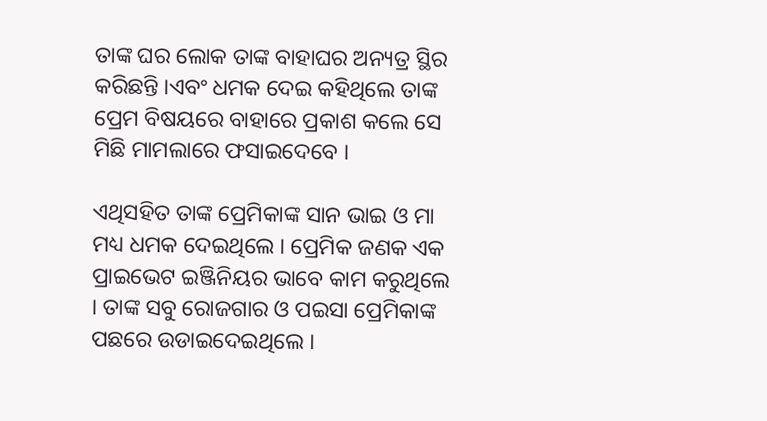ତାଙ୍କ ଘର ଲୋକ ତାଙ୍କ ବାହାଘର ଅନ୍ୟତ୍ର ସ୍ଥିର କରିଛନ୍ତି ।ଏବଂ ଧମକ ଦେଇ କହିଥିଲେ ତାଙ୍କ ପ୍ରେମ ବିଷୟରେ ବାହାରେ ପ୍ରକାଶ କଲେ ସେ ମିଛି ମାମଲାରେ ଫସାଇଦେବେ ।

ଏଥିସହିତ ତାଙ୍କ ପ୍ରେମିକାଙ୍କ ସାନ ଭାଇ ଓ ମା ମଧ୍ୟ ଧମକ ଦେଇଥିଲେ । ପ୍ରେମିକ ଜଣକ ଏକ ପ୍ରାଇଭେଟ ଇଞ୍ଜିନିୟର ଭାବେ କାମ କରୁଥିଲେ । ତାଙ୍କ ସବୁ ରୋଜଗାର ଓ ପଇସା ପ୍ରେମିକାଙ୍କ ପଛରେ ଉଡାଇଦେଇଥିଲେ ।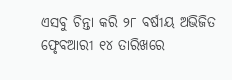ଏସବୁ ଚିନ୍ତା କରି ୨୮ ବର୍ଷୀୟ ଅଭିଜିତ ଫେୃବଆରୀ ୧୪ ତାରିଖରେ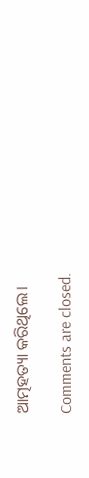ଆତ୍ମହତ୍ୟା କରିଥିଲେ।

Comments are closed.